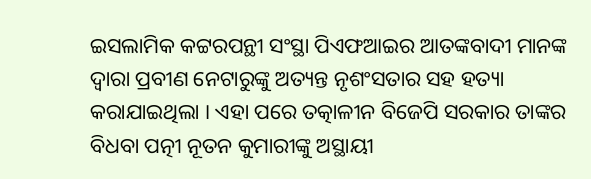ଇସଲାମିକ କଟ୍ଟରପନ୍ଥୀ ସଂସ୍ଥା ପିଏଫଆଇର ଆତଙ୍କବାଦୀ ମାନଙ୍କ ଦ୍ୱାରା ପ୍ରବୀଣ ନେଟାରୁଙ୍କୁ ଅତ୍ୟନ୍ତ ନୃଶଂସତାର ସହ ହତ୍ୟା କରାଯାଇଥିଲା । ଏହା ପରେ ତତ୍କାଳୀନ ବିଜେପି ସରକାର ତାଙ୍କର ବିଧବା ପତ୍ନୀ ନୂତନ କୁମାରୀଙ୍କୁ ଅସ୍ଥାୟୀ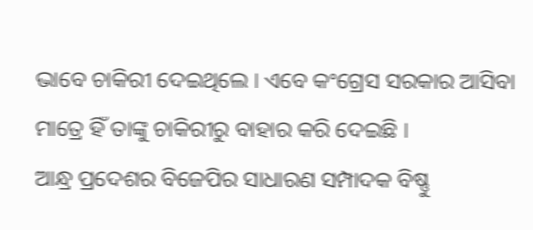ଭାବେ ଚାକିରୀ ଦେଇଥିଲେ । ଏବେ କଂଗ୍ରେସ ସରକାର ଆସିବା ମାତ୍ରେ ହିଁ ତାଙ୍କୁ ଚାକିରୀରୁ ବାହାର କରି ଦେଇଛି ।
ଆନ୍ଧ୍ର ପ୍ରଦେଶର ବିଜେପିର ସାଧାରଣ ସମ୍ପାଦକ ବିଷ୍ଣୁ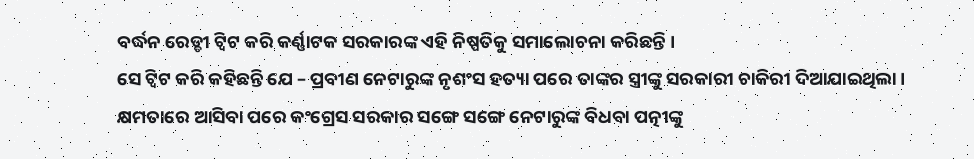ବର୍ଦ୍ଧନ ରେଡ୍ଡୀ ଟ୍ୱିଟ କରି କର୍ଣ୍ଣାଟକ ସରକାରଙ୍କ ଏହି ନିଷ୍ପତିକୁ ସମାଲୋଚନା କରିଛନ୍ତି ।
ସେ ଟ୍ୱିଟ କରି କହିଛନ୍ତି ଯେ – ପ୍ରବୀଣ ନେଟାରୁଙ୍କ ନୃଶଂସ ହତ୍ୟା ପରେ ତାଙ୍କର ସ୍ତ୍ରୀଙ୍କୁ ସରକାରୀ ଚାକିରୀ ଦିଆଯାଇଥିଲା । କ୍ଷମତାରେ ଆସିବା ପରେ କଂଗ୍ରେସ ସରକାର ସଙ୍ଗେ ସଙ୍ଗେ ନେଟାରୁଙ୍କ ବିଧବା ପତ୍ନୀଙ୍କୁ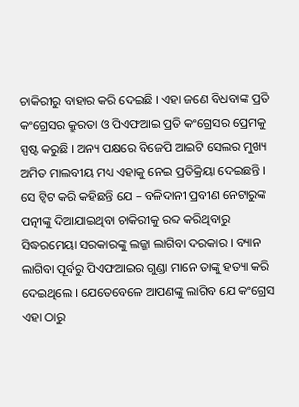ଚାକିରୀରୁ ବାହାର କରି ଦେଇଛି । ଏହା ଜଣେ ବିଧବାଙ୍କ ପ୍ରତି କଂଗ୍ରେସର କ୍ରୁରତା ଓ ପିଏଫଆଇ ପ୍ରତି କଂଗ୍ରେସର ପ୍ରେମକୁ ସ୍ପଷ୍ଟ କରୁଛି । ଅନ୍ୟ ପକ୍ଷରେ ବିଜେପି ଆଇଟି ସେଲର ମୁଖ୍ୟ ଅମିତ ମାଲବୀୟ ମଧ୍ୟ ଏହାକୁ ନେଇ ପ୍ରତିକ୍ରିୟା ଦେଇଛନ୍ତି । ସେ ଟ୍ୱିଟ କରି କହିଛନ୍ତି ଯେ – ବଳିଦାନୀ ପ୍ରବୀଣ ନେଟାରୁଙ୍କ ପତ୍ନୀଙ୍କୁ ଦିଆଯାଇଥିବା ଚାକିରୀକୁ ରବ୍ଦ କରିଥିବାରୁ ସିଦ୍ଧରମେୟା ସରକାରଙ୍କୁ ଲଜ୍ଜା ଲାଗିବା ଦରକାର । ବ୍ୟାନ ଲାଗିବା ପୂର୍ବରୁ ପିଏଫଆଇର ଗୁଣ୍ଡା ମାନେ ତାଙ୍କୁ ହତ୍ୟା କରି ଦେଇଥିଲେ । ଯେତେବେଳେ ଆପଣଙ୍କୁ ଲାଗିବ ଯେ କଂଗ୍ରେସ ଏହା ଠାରୁ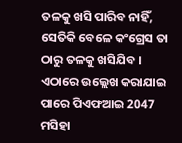ତଳକୁ ଖସି ପାରିବ ନାହିଁ, ସେତିକି ବେଳେ କଂଗ୍ରେସ ତା ଠାରୁ ତଳକୁ ଖସିଯିବ ।
ଏଠାରେ ଉଲ୍ଲେଖ କରାଯାଇ ପାରେ ପିଏଫଆଇ 2047 ମସିହା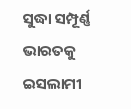ସୁଦ୍ଧା ସମ୍ପୂର୍ଣ୍ଣ ଭାରତକୁ ଇସଲାମୀ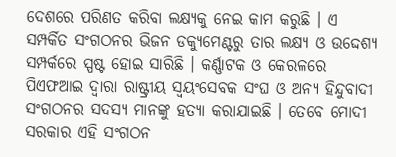ଦେଶରେ ପରିଣତ କରିବା ଲକ୍ଷ୍ୟକୁ ନେଇ କାମ କରୁଛି । ଏ ସମ୍ପର୍କିତ ସଂଗଠନର ଭିଜନ ଡକ୍ୟୁମେଣ୍ଟରୁ ତାର ଲକ୍ଷ୍ୟ ଓ ଉଦ୍ଦେଶ୍ୟ ସମ୍ପର୍କରେ ସ୍ପଷ୍ଟ ହୋଇ ସାରିଛି । କର୍ଣ୍ଣାଟକ ଓ କେରଳରେ ପିଏଫଆଇ ଦ୍ୱାରା ରାଷ୍ଟ୍ରୀୟ ସ୍ୱୟଂସେବକ ସଂଘ ଓ ଅନ୍ୟ ହିନ୍ଦୁବାଦୀ ସଂଗଠନର ସଦସ୍ୟ ମାନଙ୍କୁ ହତ୍ୟା କରାଯାଇଛି । ତେବେ ମୋଦୀ ସରକାର ଏହି ସଂଗଠନ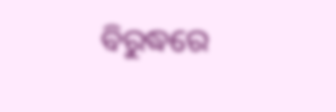ବିରୁଦ୍ଧରେ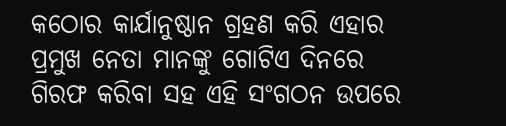କଠୋର କାର୍ଯାନୁଷ୍ଠାନ ଗ୍ରହଣ କରି ଏହାର ପ୍ରମୁଖ ନେତା ମାନଙ୍କୁ ଗୋଟିଏ ଦିନରେ ଗିରଫ କରିବା ସହ ଏହି ସଂଗଠନ ଉପରେ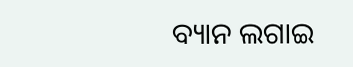ବ୍ୟାନ ଲଗାଇ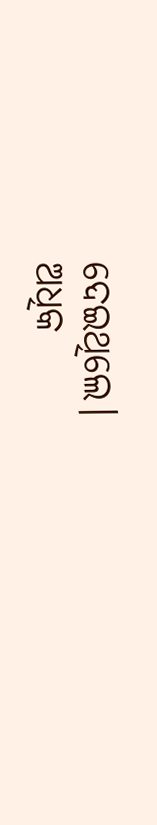ଦେଇଥିଲେ।
ଅଧିକ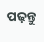ପଢ଼ନ୍ତୁ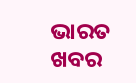ଭାରତ ଖବର